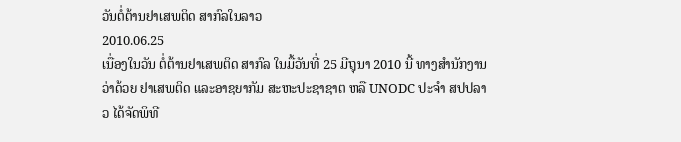ວັນຕໍ່ຕ້ານຢາເສພຕິດ ສາກົລໃນລາວ
2010.06.25
ເນື່ອງໃນວັນ ຕໍ່ຕ້ານຢາເສພຕິດ ສາກົລ ໃນມື້ວັນທີ່ 25 ມີຖຸນາ 2010 ນີ້ ທາງສຳນັກງານ ວ່າດ້ວຍ ຢາເສພຕິດ ແລະອາຊຍາກັມ ສະຫະປະຊາຊາຕ ຫລື UNODC ປະຈຳ ສປປລາວ ໄດ້ຈັດພິທີ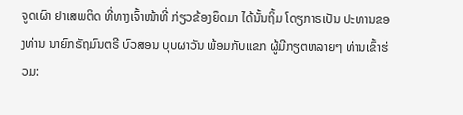ຈູດເຜົາ ຢາເສພຕິດ ທີ່ທາງເຈົ້າໜ້າທີ່ ກ່ຽວຂ້ອງຍຶດມາ ໄດ້ນັ້ນຖິ້ມ ໂດຽກາຣເປັນ ປະທານຂອງທ່ານ ນາຍົກຣັຖມົນຕຣີ ບົວສອນ ບຸບຜາວັນ ພ້ອມກັບແຂກ ຜູ້ມີກຽຕຫລາຍໆ ທ່ານເຂົ້າຮ່ວມ: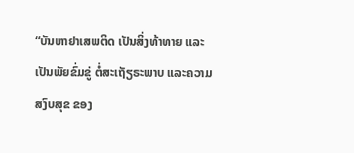“ບັນຫາຢາເສພຕິດ ເປັນສິ່ງທ້າທາຍ ແລະເປັນພັຍຂົ່ມຂູ່ ຕໍ່ສະເຖັຽຣະພາບ ແລະຄວາມສງົບສຸຂ ຂອງ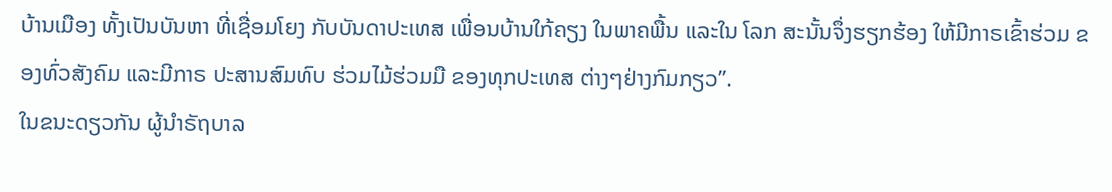ບ້ານເມືອງ ທັ້ງເປັນບັນຫາ ທີ່ເຊື່ອມໂຍງ ກັບບັນດາປະເທສ ເພື່ອນບ້ານໃກ້ຄຽງ ໃນພາຄພື້ນ ແລະໃນ ໂລກ ສະນັ້ນຈຶ່ງຮຽກຮ້ອງ ໃຫ້ມີກາຣເຂົ້າຮ່ວມ ຂອງທົ່ວສັງຄົມ ແລະມີກາຣ ປະສານສົມທົບ ຮ່ວມໄມ້ຮ່ວມມື ຂອງທຸກປະເທສ ຕ່າງໆຢ່າງກົມກຽວ”.
ໃນຂນະດຽວກັນ ຜູ້ນຳຣັຖບາລ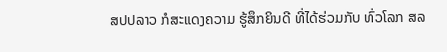ສປປລາວ ກໍສະແດງຄວາມ ຮູ້ສຶກຍິນດີ ທີ່ໄດ້ຮ່ວມກັບ ທົ່ວໂລກ ສລ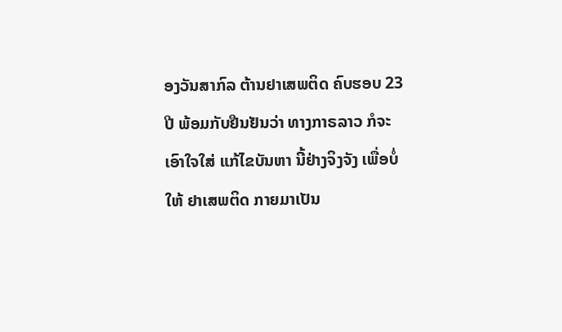ອງວັນສາກົລ ຕ້ານຢາເສພຕິດ ຄົບຮອບ 23 ປີ ພ້ອມກັບຢືນຢັນວ່າ ທາງກາຣລາວ ກໍຈະເອົາໃຈໃສ່ ແກ້ໄຂບັນຫາ ນີ້ຢ່າງຈິງຈັງ ເພື່ອບໍ່ໃຫ້ ຢາເສພຕິດ ກາຍມາເປັນ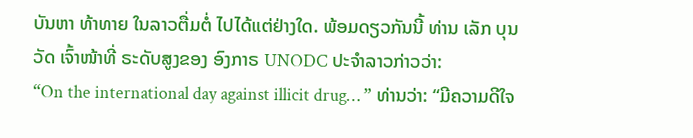ບັນຫາ ທ້າທາຍ ໃນລາວຕື່ມຕໍ່ ໄປໄດ້ແຕ່ຢ່າງໃດ. ພ້ອມດຽວກັນນີ້ ທ່ານ ເລັກ ບຸນວັດ ເຈົ້າໜ້າທີ່ ຣະດັບສູງຂອງ ອົງກາຣ UNODC ປະຈຳລາວກ່າວວ່າ:
“On the international day against illicit drug… ” ທ່ານວ່າ: “ມີຄວາມດີໃຈ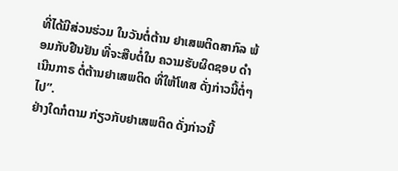ທີ່ໄດ້ມີສ່ວນຮ່ວມ ໃນວັນຕໍ່ຕ້ານ ຢາເສພຕິດສາກົລ ພ້ອມກັບຢືນຢັນ ທີ່ຈະສືບຕໍ່ໃນ ຄວາມຮັບຜິດຊອບ ດຳເນີນກາຣ ຕໍ່ຕ້ານຢາເສພຕິດ ທີ່ໃຫ້ໂທສ ດັ່ງກ່າວນີ້ຕໍ່ໆໄປ”.
ຢ່າງໃດກໍຕາມ ກ່ຽວກັບຢາເສພຕິດ ດັ່ງກ່າວນີ້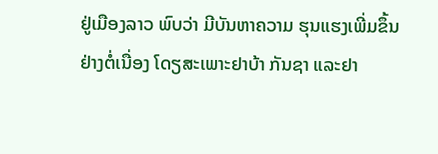ຢູ່ເມືອງລາວ ພົບວ່າ ມີບັນຫາຄວາມ ຮຸນແຮງເພີ່ມຂຶ້ນ ຢ່າງຕໍ່ເນື່ອງ ໂດຽສະເພາະຢາບ້າ ກັນຊາ ແລະຢາ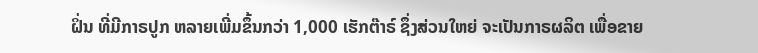ຝິ່ນ ທີ່ມີກາຣປູກ ຫລາຍເພີ່ມຂຶ້ນກວ່າ 1,000 ເຮັກຕ໊າຣ໌ ຊຶ່ງສ່ວນໃຫຍ່ ຈະເປັນກາຣຜລິຕ ເພື່ອຂາຍ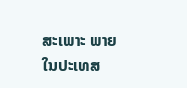ສະເພາະ ພາຍໃນປະເທສ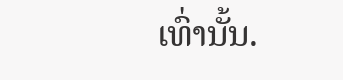ເທົ່ານັ້ນ.